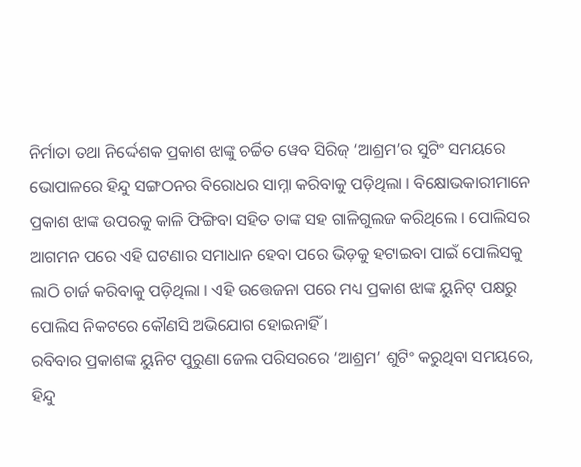ନିର୍ମାତା ତଥା ନିର୍ଦ୍ଦେଶକ ପ୍ରକାଶ ଝାଙ୍କୁ ଚର୍ଚ୍ଚିତ ୱେବ ସିରିଜ୍ ‘ଆଶ୍ରମ’ର ସୁଟିଂ ସମୟରେ ଭୋପାଳରେ ହିନ୍ଦୁ ସଙ୍ଗଠନର ବିରୋଧର ସାମ୍ନା କରିବାକୁ ପଡ଼ିଥିଲା । ବିକ୍ଷୋଭକାରୀମାନେ ପ୍ରକାଶ ଝାଙ୍କ ଉପରକୁ କାଳି ଫିଙ୍ଗିବା ସହିତ ତାଙ୍କ ସହ ଗାଳିଗୁଲଜ କରିଥିଲେ । ପୋଲିସର ଆଗମନ ପରେ ଏହି ଘଟଣାର ସମାଧାନ ହେବା ପରେ ଭିଡ଼କୁ ହଟାଇବା ପାଇଁ ପୋଲିସକୁ ଲାଠି ଚାର୍ଜ କରିବାକୁ ପଡ଼ିଥିଲା । ଏହି ଉତ୍ତେଜନା ପରେ ମଧ୍ୟ ପ୍ରକାଶ ଝାଙ୍କ ୟୁନିଟ୍ ପକ୍ଷରୁ ପୋଲିସ ନିକଟରେ କୌଣସି ଅଭିଯୋଗ ହୋଇନାହିଁ ।
ରବିବାର ପ୍ରକାଶଙ୍କ ୟୁନିଟ ପୁରୁଣା ଜେଲ ପରିସରରେ ‘ଆଶ୍ରମ’ ଶୁଟିଂ କରୁଥିବା ସମୟରେ, ହିନ୍ଦୁ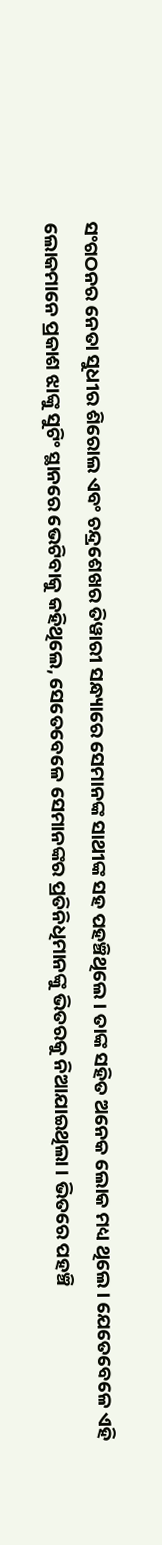ସଂଗଠନର ନେତା ସୁଧୀର ଶିରୋଲ ଏବଂ ଚନ୍ଦ୍ରଶେଖର ତିୱାରୀ ସନ୍ଧ୍ୟାରେ ସେମାନଙ୍କ ସାଥୀଙ୍କ ସହ ପହଞ୍ଚିଥିଲେ । ତାଙ୍କ ସହିତ ଅନେକ ଲୋକ ମଧ୍ୟ ଥିଲେ । ଯେତେବେଳେ ଏହି ଲୋକମାନେ ପ୍ରକାଶ ଝାଙ୍କୁ ସୁଟିଂ ସ୍ଥାନରେ ଭେଟିବାକୁ କହିଥିଲେ, ସେତେବେଳେ ସେମାନଙ୍କର ପ୍ରତିନିଧିମାନଙ୍କୁ ଭିତରକୁ ନିଆଯାଇଥିଲା । ଭିତରେ ପହଞ୍ଚି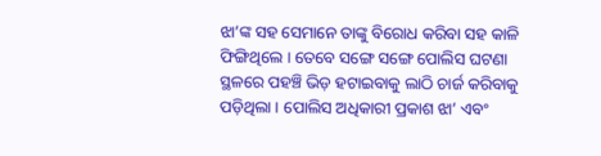ଝା’ଙ୍କ ସହ ସେମାନେ ତାଙ୍କୁ ବିରୋଧ କରିବା ସହ କାଳି ଫିଙ୍ଗିଥିଲେ । ତେବେ ସଙ୍ଗେ ସଙ୍ଗେ ପୋଲିସ ଘଟଣା ସ୍ଥଳରେ ପହଞ୍ଚି ଭିଡ଼ ହଟାଇବାକୁ ଲାଠି ଚାର୍ଜ କରିବାକୁ ପଡ଼ିଥିଲା । ପୋଲିସ ଅଧିକାରୀ ପ୍ରକାଶ ଝା’ ଏବଂ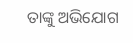ତାଙ୍କୁ ଅଭିଯୋଗ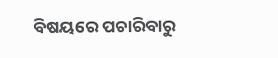ବିଷୟରେ ପଚାରିବାରୁ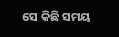ସେ କିଛି ସମୟ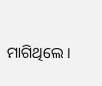ମାଗିଥିଲେ ।